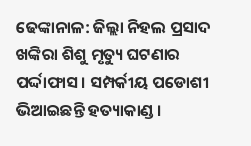ଢେଙ୍କାନାଳ: ଜିଲ୍ଲା ନିହଲ ପ୍ରସାଦ ଖଙ୍କିରା ଶିଶୁ ମୃତ୍ୟୁ ଘଟଣାର ପର୍ଦ୍ଦାଫାସ । ସମ୍ପର୍କୀୟ ପଡୋଶୀ ଭିଆଇଛନ୍ତି ହତ୍ୟାକାଣ୍ଡ ।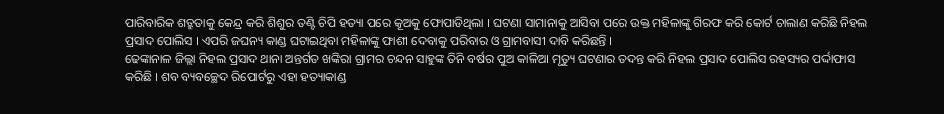ପାରିବାରିକ ଶତ୍ରୁତାକୁ କେନ୍ଦ୍ର କରି ଶିଶୁର ତଣ୍ଟି ଚିପି ହତ୍ୟା ପରେ କୂଅକୁ ଫୋପାଡିଥିଲା । ଘଟଣା ସାମାନାକୁ ଆସିବା ପରେ ଉକ୍ତ ମହିଳାଙ୍କୁ ଗିରଫ କରି କୋର୍ଟ ଚାଲାଣ କରିଛି ନିହଲ ପ୍ରସାଦ ପୋଲିସ । ଏପରି ଜଘନ୍ୟ କାଣ୍ଡ ଘଟାଇଥିବା ମହିଳାଙ୍କୁ ଫାଶୀ ଦେବାକୁ ପରିବାର ଓ ଗ୍ରାମବାସୀ ଦାବି କରିଛନ୍ତି ।
ଢେଙ୍କାନାଳ ଜିଲ୍ଲା ନିହଲ ପ୍ରସାଦ ଥାନା ଅନ୍ତର୍ଗତ ଖଙ୍କିରା ଗ୍ରାମର ଚନ୍ଦନ ସାହୁଙ୍କ ତିନି ବର୍ଷର ପୁଅ କାଳିଆ ମୃତ୍ୟୁ ଘଟଣାର ତଦନ୍ତ କରି ନିହଲ ପ୍ରସାଦ ପୋଲିସ ରହସ୍ୟର ପର୍ଦ୍ଦାଫାସ କରିଛି । ଶବ ବ୍ୟବଚ୍ଛେଦ ରିପୋର୍ଟରୁ ଏହା ହତ୍ୟାକାଣ୍ଡ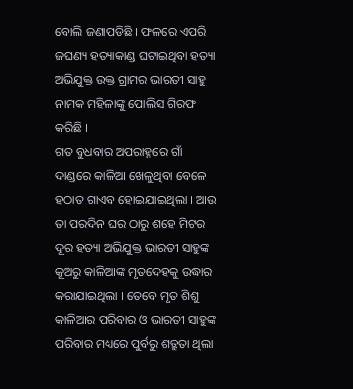ବୋଲି ଜଣାପଡିଛି । ଫଳରେ ଏପରି ଜଘଣ୍ୟ ହତ୍ୟାକାଣ୍ଡ ଘଟାଇଥିବା ହତ୍ୟା ଅଭିଯୁକ୍ତ ଉକ୍ତ ଗ୍ରାମର ଭାରତୀ ସାହୁ ନାମକ ମହିଳାଙ୍କୁ ପୋଲିସ ଗିରଫ କରିଛି ।
ଗତ ବୁଧବାର ଅପରାହ୍ନରେ ଗାଁ ଦାଣ୍ଡରେ କାଳିଆ ଖେଳୁଥିବା ବେଳେ ହଠାତ ଗାଏବ ହୋଇଯାଇଥିଲା । ଆଉ ତା ପରଦିନ ଘର ଠାରୁ ଶହେ ମିଟର ଦୂର ହତ୍ୟା ଅଭିଯୁକ୍ତ ଭାରତୀ ସାହୁଙ୍କ କୂଅରୁ କାଳିଆଙ୍କ ମୃତଦେହକୁ ଉଦ୍ଧାର କରାଯାଇଥିଲା । ତେବେ ମୃତ ଶିଶୁ କାଳିଆର ପରିବାର ଓ ଭାରତୀ ସାହୁଙ୍କ ପରିବାର ମଧ୍ୟରେ ପୁର୍ବରୁ ଶତ୍ରୁତା ଥିଲା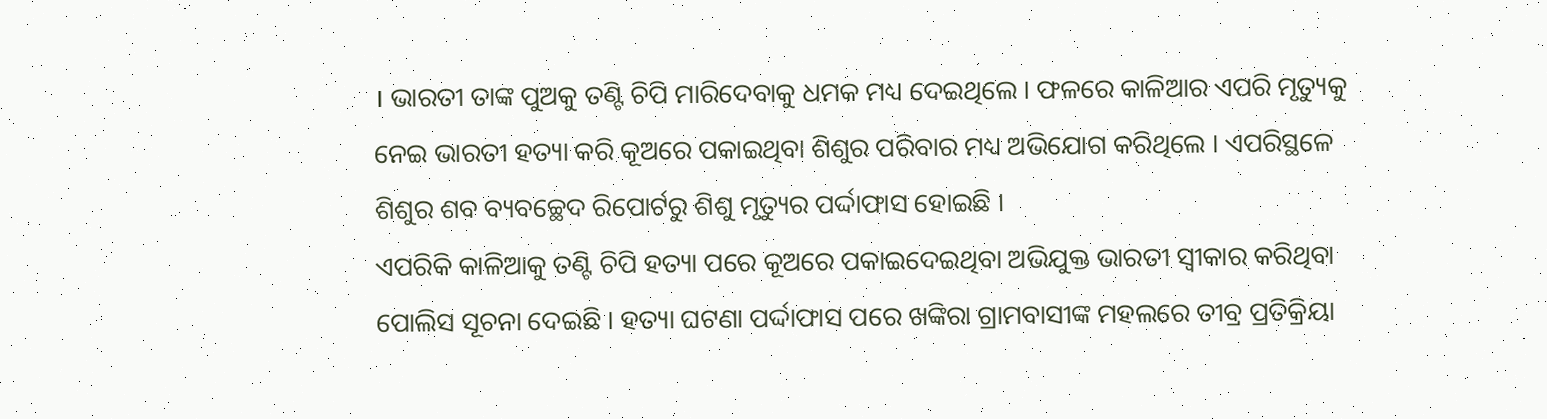। ଭାରତୀ ତାଙ୍କ ପୁଅକୁ ତଣ୍ଟି ଚିପି ମାରିଦେବାକୁ ଧମକ ମଧ୍ୟ ଦେଇଥିଲେ । ଫଳରେ କାଳିଆର ଏପରି ମୃତ୍ୟୁକୁ ନେଇ ଭାରତୀ ହତ୍ୟା କରି କୂଅରେ ପକାଇଥିବା ଶିଶୁର ପରିବାର ମଧ୍ୟ ଅଭିଯୋଗ କରିଥିଲେ । ଏପରିସ୍ଥଳେ ଶିଶୁର ଶବ ବ୍ୟବଚ୍ଛେଦ ରିପୋର୍ଟରୁ ଶିଶୁ ମୃତ୍ୟୁର ପର୍ଦ୍ଦାଫାସ ହୋଇଛି ।
ଏପରିକି କାଳିଆକୁ ତଣ୍ଟି ଚିପି ହତ୍ୟା ପରେ କୂଅରେ ପକାଇଦେଇଥିବା ଅଭିଯୁକ୍ତ ଭାରତୀ ସ୍ବୀକାର କରିଥିବା ପୋଲିସ ସୂଚନା ଦେଇଛି । ହତ୍ୟା ଘଟଣା ପର୍ଦ୍ଦାଫାସ ପରେ ଖଙ୍କିରା ଗ୍ରାମବାସୀଙ୍କ ମହଲରେ ତୀବ୍ର ପ୍ରତିକ୍ରିୟା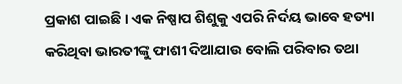ପ୍ରକାଶ ପାଇଛି । ଏକ ନିଷ୍ପାପ ଶିଶୁକୁ ଏପରି ନିର୍ଦୟ ଭାବେ ହତ୍ୟା କରିଥିବା ଭାରତୀଙ୍କୁ ଫାଶୀ ଦିଆଯାଉ ବୋଲି ପରିବାର ତଥା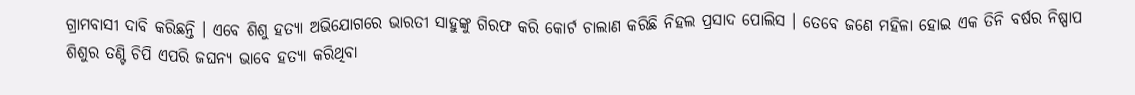ଗ୍ରାମବାସୀ ଦାବି କରିଛନ୍ତି । ଏବେ ଶିଶୁ ହତ୍ୟା ଅଭିଯୋଗରେ ଭାରତୀ ସାହୁଙ୍କୁ ଗିରଫ କରି କୋର୍ଟ ଚାଲାଣ କରିଛି ନିହଲ ପ୍ରସାଦ ପୋଲିସ । ତେବେ ଜଣେ ମହିଳା ହୋଇ ଏକ ତିନି ବର୍ଷର ନିଷ୍ପାପ ଶିଶୁର ତଣ୍ଟି ଚିପି ଏପରି ଜଘନ୍ୟ ଭାବେ ହତ୍ୟା କରିଥିବା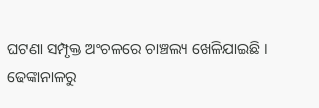ଘଟଣା ସମ୍ପୃକ୍ତ ଅଂଚଳରେ ଚାଞ୍ଚଲ୍ୟ ଖେଳିଯାଇଛି ।
ଢେଙ୍କାନାଳରୁ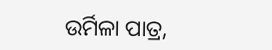ଉର୍ମିଳା ପାତ୍ର,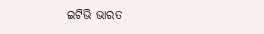ଇଟିଭି ଭାରତ